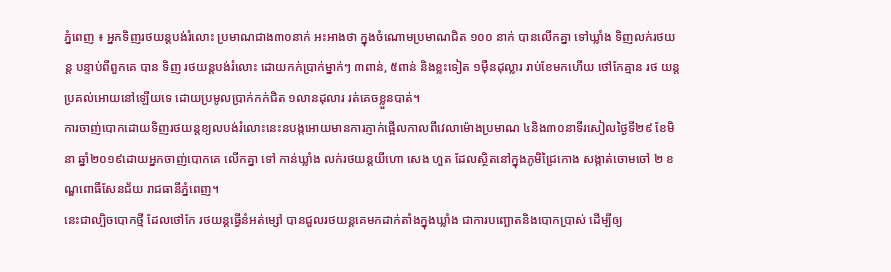ភ្នំពេញ ៖ អ្នកទិញរថយន្តបង់រំលោះ ប្រមាណជាង៣០នាក់ អះអាងថា ក្នុងចំណោមប្រមាណជិត ១០០ នាក់ បានលើកគ្នា ទៅឃ្លាំង ទិញលក់រថយន្ត បន្ទាប់ពីពួកគេ បាន ទិញ រថយន្តបង់រំលោះ ដោយកក់ប្រាក់ម្នាក់ៗ ៣ពាន់, ៥ពាន់ និងខ្លះទៀត ១ម៉ឺនដុល្លារ រាប់ខែមកហើយ ថៅកែគ្មាន រថ យន្តប្រគល់អោយនៅឡើយទេ ដោយប្រមូលប្រាក់កក់ជិត ១លានដុលារ រត់គេចខ្លួនបាត់។
ការចាញ់បោកដោយទិញរថយន្តខ្យលបង់រំលោះនេះនបង្កអោយមានការភ្ញាក់ផ្អើលកាលពីវេលាម៉ោងប្រមាណ ៤និង៣០នាទីរសៀលថ្ងៃទី២៩ ខែមិនា ឆ្នាំ២០១៩ដោយអ្នកចាញ់បោកគេ លើកគ្នា ទៅ កាន់ឃ្លាំង លក់រថយន្តយីហោ សេង ហួត ដែលស្ថិតនៅក្នុងភូមិជ្រៃកោង សង្កាត់ចោមចៅ ២ ខណ្ឌពោធិ៍សែនជ័យ រាជធានីភ្នំពេញ។
នេះជាល្បិចបោកថ្មី ដែលថៅកែ រថយន្តធ្វើនំអត់ម្សៅ បានជួលរថយន្តគេមកដាក់តាំងក្នុងឃ្លាំង ជាការបញ្ឆោតនិងបោកប្រាស់ ដើម្បីឲ្យ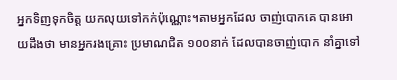អ្នកទិញទុកចិត្ត យកលុយទៅកក់ប៉ុណ្ណោះ។តាមអ្នកដែល ចាញ់បោកគេ បានអោយដឹងថា មានអ្នករងគ្រោះ ប្រមាណជិត ១០០នាក់ ដែលបានចាញ់បោក នាំគ្នាទៅ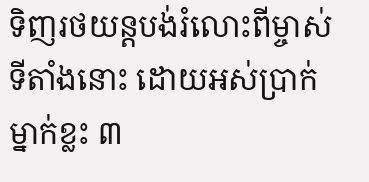ទិញរថយន្តបង់រំលោះពីម្ចាស់ទីតាំងនោះ ដោយអស់ប្រាក់ម្នាក់ខ្លះ ៣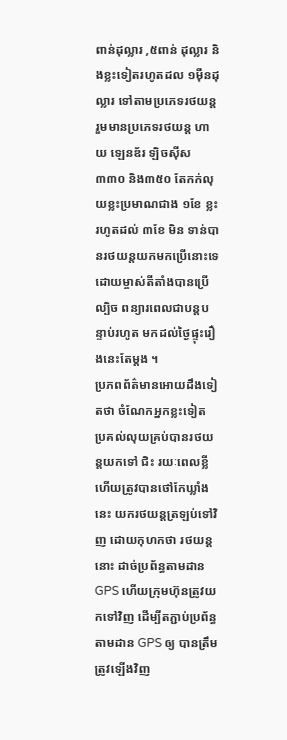ពាន់ដុល្លារ ,៥ពាន់ ដុល្លារ និងខ្លះទៀតរហូតដល ១ម៉ឺនដុល្លារ ទៅតាមប្រភេទរថយន្ត រួមមានប្រភេទរថយន្ត ហាយ ឡេនឌ័រ ឡិចស៊ីស ៣៣០ និង៣៥០ តែកក់លុយខ្លះប្រមាណជាង ១ខែ ខ្លះរហូតដល់ ៣ខែ មិន ទាន់បានរថយន្តយកមកប្រើនោះទេ ដោយម្ចាស់តីតាំងបានប្រើល្បិច ពន្យារពេលជាបន្តបន្ទាប់រហូត មកដល់ថ្ងៃផ្ទុះរឿងនេះតែម្តង ។
ប្រភពព័ត៌មានអោយដឹងទៀតថា ចំណែកអ្នកខ្លះទៀត ប្រគល់លុយគ្រប់បានរថយន្តយកទៅ ជិះ រយៈពេលខ្លី ហើយត្រូវបានថៅកែឃ្លាំងនេះ យករថយន្តត្រឡប់ទៅវិញ ដោយកុហកថា រថយន្តនោះ ដាច់ប្រព័ន្ធតាមដាន GPS ហើយក្រុមហ៊ុនត្រូវយកទៅវិញ ដើម្បីតភ្ជាប់ប្រព័ន្ធតាមដាន GPS ឲ្យ បានត្រឹមត្រូវឡើងវិញ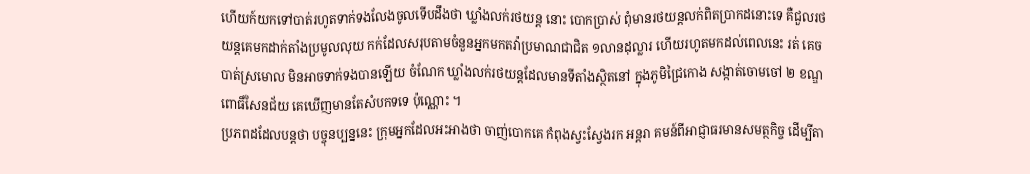ហើយក៍យកទៅបាត់រហូតទាក់ទងលែងចូលទើបដឹងថា ឃ្លាំងលក់រថយន្ត នោះ បោកប្រាស់ ពុំមានរថយន្តលក់ពិតប្រាកដនោះទេ គឺជួលរថយន្តគេមកដាក់តាំងប្រមូលលុយ កក់ដែលសរុបតាមចំនួនអ្នកមកតវ៉ាប្រមាណជាជិត ១លានដុល្លារ ហើយរហូតមកដល់ពេលនេះ រត់ គេចបាត់ស្រមោល មិនអាចទាក់ទងបានឡើយ ចំណែក ឃ្លាំងលក់រថយន្តដែលមានទីតាំងស្ថិតនៅ ក្នុងភូមិជ្រៃកោង សង្កាត់ចោមចៅ ២ ខណ្ឌពោធិ៍សែនជ័យ គេឃើញមានតែសំបកទទេ ប៉ុណ្ណោះ ។
ប្រភពដដែលបន្តថា បច្ចុនប្បន្ននេះ ក្រុមអ្នកដែលអះអាងថា ចាញ់បោកគេ កំពុងស្វះស្វែងរក អន្តរា គមន៍ពីអាជ្ញាធរមានសមត្ថកិច្ច ដើម្បីតា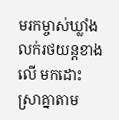មរកម្ចាស់ឃ្លាំងលក់រថយន្តខាងលើ មកដោះស្រាគ្នាតាម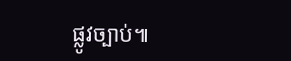ផ្លូវច្បាប់៕